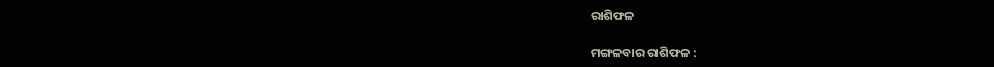ରାଶିଫଳ

ମଙ୍ଗଳବାର ରାଶିଫଳ :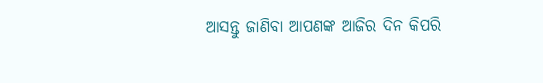ଆସନ୍ତୁ ଜାଣିବା ଆପଣଙ୍କ ଆଜିର ଦିନ କିପରି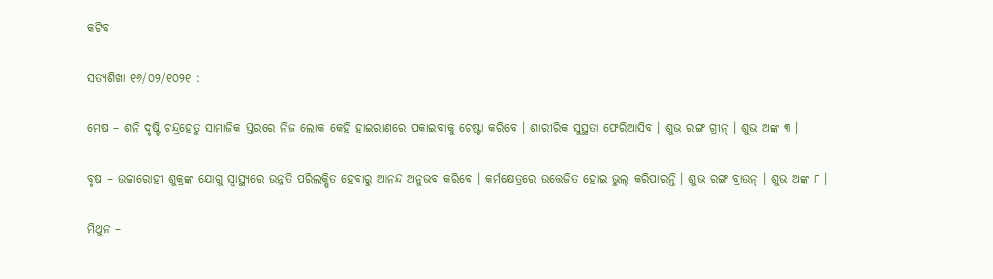କଟିବ

ସତ୍ୟଶିଖା ୧୬/୦୨/୧୦୨୧ :

ମେଷ – ଶନି ଦୃଷ୍ଟି ଚନ୍ଦ୍ରହେତୁ ସାମାଜିକ ସ୍ତରରେ ନିଜ ଲୋକ କେହି ହାଇରାଣରେ ପକାଇବାକୁ ଚେଷ୍ଟା କରିବେ । ଶାରୀରିକ ସୁସ୍ଥତା ଫେରିଆସିବ । ଶୁଭ ରଙ୍ଗ ଗ୍ରୀନ୍‌ । ଶୁଭ ଅଙ୍କ ୩ ।

ବୃଷ – ଉଚ୍ଚାରୋହୀ ଶୁକ୍ରଙ୍କ ଯୋଗୁ ସ୍ୱାସ୍ଥ୍ୟରେ ଉନ୍ନତି ପରିଲକ୍ଷିତ ହେବାରୁ ଆନନ୍ଦ ଅନୁଭବ କରିବେ । କର୍ମକ୍ଷେତ୍ରରେ ଉତ୍ତେଜିତ ହୋଇ ଭୁଲ୍‌ କରିପାରନ୍ତି । ଶୁଭ ରଙ୍ଗ ବ୍ରାଉନ୍‌ । ଶୁଭ ଅଙ୍କ ୮ ।

ମିଥୁନ –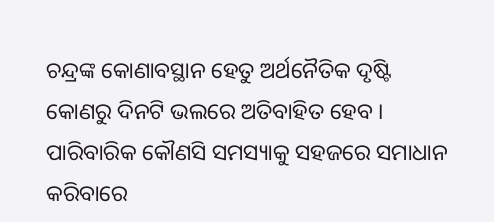ଚନ୍ଦ୍ରଙ୍କ କୋଣାବସ୍ଥାନ ହେତୁ ଅର୍ଥନୈତିକ ଦୃଷ୍ଟି କୋଣରୁ ଦିନଟି ଭଲରେ ଅତିବାହିତ ହେବ । ପାରିବାରିକ କୌଣସି ସମସ୍ୟାକୁ ସହଜରେ ସମାଧାନ କରିବାରେ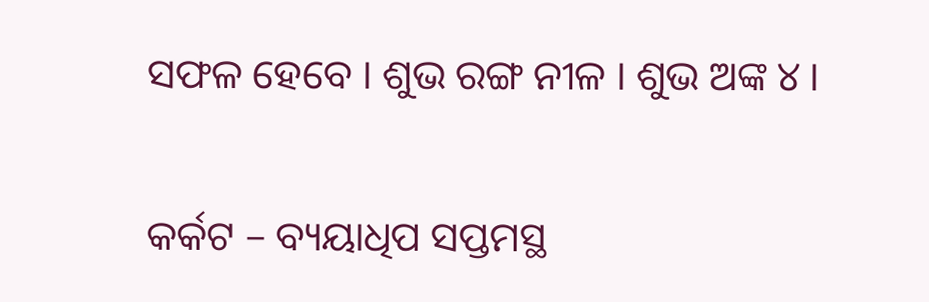ସଫଳ ହେବେ । ଶୁଭ ରଙ୍ଗ ନୀଳ । ଶୁଭ ଅଙ୍କ ୪ ।

କର୍କଟ – ବ୍ୟୟାଧିପ ସପ୍ତମସ୍ଥ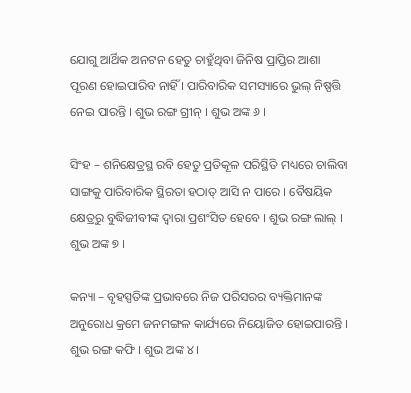ଯୋଗୁ ଆର୍ଥିକ ଅନଟନ ହେତୁ ଚାହୁଁଥିବା ଜିନିଷ ପ୍ରାପ୍ତିର ଆଶା ପୂରଣ ହୋଇପାରିବ ନାହିଁ । ପାରିବାରିକ ସମସ୍ୟାରେ ଭୁଲ୍‌ ନିଷ୍ପତ୍ତି ନେଇ ପାରନ୍ତି । ଶୁଭ ରଙ୍ଗ ଗ୍ରୀନ୍‌ । ଶୁଭ ଅଙ୍କ ୬ ।

ସିଂହ – ଶନିକ୍ଷେତ୍ରସ୍ଥ ରବି ହେତୁ ପ୍ରତିକୂଳ ପରିସ୍ଥିତି ମଧ୍ୟରେ ଚାଲିବା ସାଙ୍ଗକୁ ପାରିବାରିକ ସ୍ଥିରତା ହଠାତ୍‌ ଆସି ନ ପାରେ । ବୈଷୟିକ କ୍ଷେତ୍ରରୁ ବୁଦ୍ଧିଜୀବୀଙ୍କ ଦ୍ୱାରା ପ୍ରଶଂସିତ ହେବେ । ଶୁଭ ରଙ୍ଗ ଲାଲ୍‌ । ଶୁଭ ଅଙ୍କ ୭ ।

କନ୍ୟା – ବୃହସ୍ପତିଙ୍କ ପ୍ରଭାବରେ ନିଜ ପରିସରର ବ୍ୟକ୍ତିମାନଙ୍କ ଅନୁରୋଧ କ୍ରମେ ଜନମଙ୍ଗଳ କାର୍ଯ୍ୟରେ ନିୟୋଜିତ ହୋଇପାରନ୍ତି । ଶୁଭ ରଙ୍ଗ କଫି । ଶୁଭ ଅଙ୍କ ୪ ।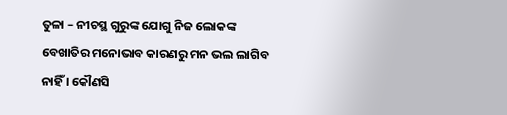ତୁଳା – ନୀଚସ୍ଥ ଗୁରୁଙ୍କ ଯୋଗୁ ନିଜ ଲୋକଙ୍କ ବେଖାତିର ମନୋଭାବ କାରଣରୁ ମନ ଭଲ ଲାଗିବ ନାହିଁ । କୌଣସି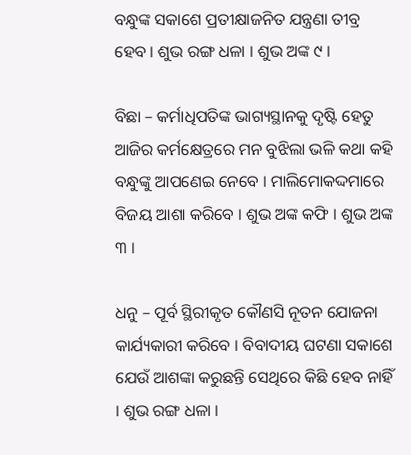ବନ୍ଧୁଙ୍କ ସକାଶେ ପ୍ରତୀକ୍ଷାଜନିତ ଯନ୍ତ୍ରଣା ତୀବ୍ର ହେବ । ଶୁଭ ରଙ୍ଗ ଧଳା । ଶୁଭ ଅଙ୍କ ୯ ।

ବିଛା – କର୍ମାଧିପତିଙ୍କ ଭାଗ୍ୟସ୍ଥାନକୁ ଦୃଷ୍ଟି ହେତୁ ଆଜିର କର୍ମକ୍ଷେତ୍ରରେ ମନ ବୁଝିଲା ଭଳି କଥା କହି ବନ୍ଧୁଙ୍କୁ ଆପଣେଇ ନେବେ । ମାଲିମୋକଦ୍ଦମାରେ ବିଜୟ ଆଶା କରିବେ । ଶୁଭ ଅଙ୍କ କଫି । ଶୁଭ ଅଙ୍କ ୩ ।

ଧନୁ – ପୂର୍ବ ସ୍ଥିରୀକୃତ କୌଣସି ନୂତନ ଯୋଜନା କାର୍ଯ୍ୟକାରୀ କରିବେ । ବିବାଦୀୟ ଘଟଣା ସକାଶେ ଯେଉଁ ଆଶଙ୍କା କରୁଛନ୍ତି ସେଥିରେ କିଛି ହେବ ନାହିଁ । ଶୁଭ ରଙ୍ଗ ଧଳା ।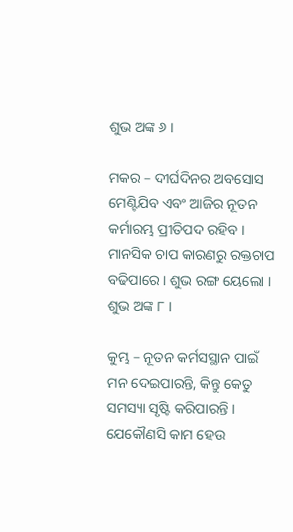ଶୁଭ ଅଙ୍କ ୬ ।

ମକର – ଦୀର୍ଘଦିନର ଅବସୋସ ମେଣ୍ଟିଯିବ ଏବଂ ଆଜିର ନୂତନ କର୍ମାରମ୍ଭ ପ୍ରୀତିପଦ ରହିବ । ମାନସିକ ଚାପ କାରଣରୁ ରକ୍ତଚାପ ବଢିପାରେ । ଶୁଭ ରଙ୍ଗ ୟେଲୋ । ଶୁଭ ଅଙ୍କ ୮ ।

କୁମ୍ଭ – ନୂତନ କର୍ମସସ୍ଥାନ ପାଇଁ ମନ ଦେଇପାରନ୍ତି, କିନ୍ତୁ କେତୁ ସମସ୍ୟା ସୃଷ୍ଟି କରିପାରନ୍ତି । ଯେକୌଣସି କାମ ହେଉ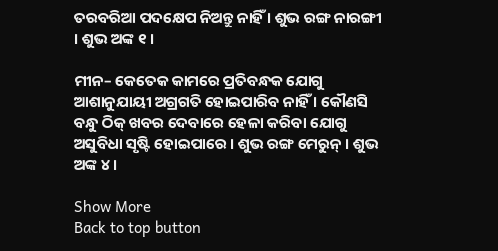ତରବରିଆ ପଦକ୍ଷେପ ନିଅନ୍ତୁ ନାହିଁ । ଶୁଭ ରଙ୍ଗ ନାରଙ୍ଗୀ । ଶୁଭ ଅଙ୍କ ୧ ।

ମୀନ– କେତେକ କାମରେ ପ୍ରତିବନ୍ଧକ ଯୋଗୁ ଆଶାନୁଯାୟୀ ଅଗ୍ରଗତି ହୋଇପାରିବ ନାହିଁ । କୌଣସି ବନ୍ଧୁ ଠିକ୍‌ ଖବର ଦେବାରେ ହେଳା କରିବା ଯୋଗୁ ଅସୁବିଧା ସୃଷ୍ଟି ହୋଇପାରେ । ଶୁଭ ରଙ୍ଗ ମେରୁନ୍‌ । ଶୁଭ ଅଙ୍କ ୪ ।

Show More
Back to top button